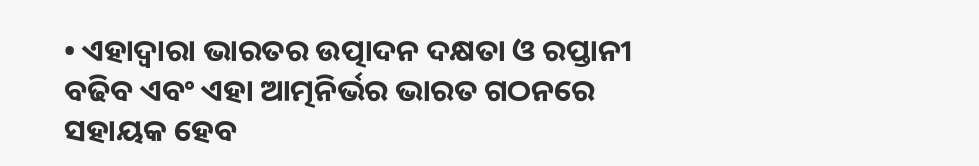• ଏହାଦ୍ୱାରା ଭାରତର ଉତ୍ପାଦନ ଦକ୍ଷତା ଓ ରପ୍ତାନୀ ବଢିବ ଏବଂ ଏହା ଆତ୍ମନିର୍ଭର ଭାରତ ଗଠନରେ ସହାୟକ ହେବ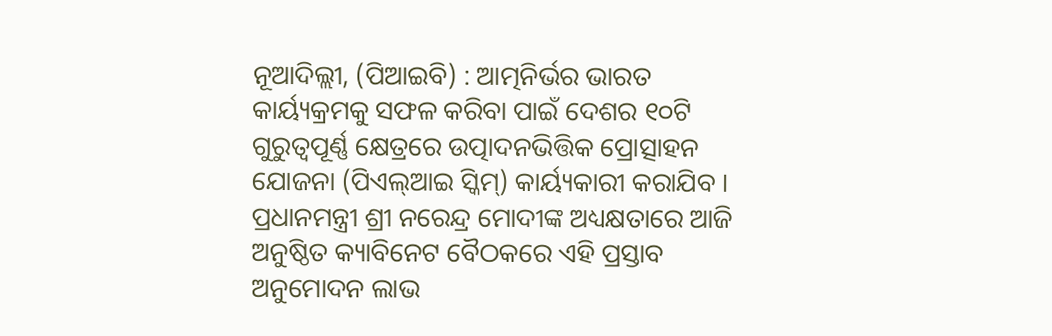ନୂଆଦିଲ୍ଲୀ, (ପିଆଇବି) : ଆତ୍ମନିର୍ଭର ଭାରତ କାର୍ୟ୍ୟକ୍ରମକୁ ସଫଳ କରିବା ପାଇଁ ଦେଶର ୧୦ଟି ଗୁରୁତ୍ୱପୂର୍ଣ୍ଣ କ୍ଷେତ୍ରରେ ଉତ୍ପାଦନଭିତ୍ତିକ ପ୍ରୋତ୍ସାହନ ଯୋଜନା (ପିଏଲ୍ଆଇ ସ୍କିମ୍) କାର୍ୟ୍ୟକାରୀ କରାଯିବ । ପ୍ରଧାନମନ୍ତ୍ରୀ ଶ୍ରୀ ନରେନ୍ଦ୍ର ମୋଦୀଙ୍କ ଅଧ୍ୟକ୍ଷତାରେ ଆଜି ଅନୁଷ୍ଠିତ କ୍ୟାବିନେଟ ବୈଠକରେ ଏହି ପ୍ରସ୍ତାବ ଅନୁମୋଦନ ଲାଭ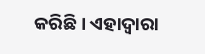କରିଛି । ଏହାଦ୍ୱାରା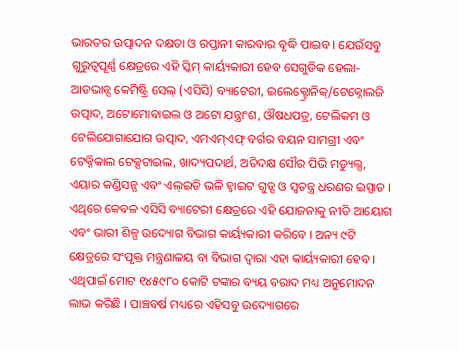ଭାରତର ଉତ୍ପାଦନ ଦକ୍ଷତା ଓ ରପ୍ତାନୀ କାରବାର ବୃଦ୍ଧି ପାଇବ । ଯେଉଁସବୁ ଗୁରୁତ୍ୱପୂର୍ଣ୍ଣ କ୍ଷେତ୍ରରେ ଏହି ସ୍କିମ୍ କାର୍ୟ୍ୟକାରୀ ହେବ ସେଗୁଡିକ ହେଲା- ଆଡଭାନ୍ସ କେମିଷ୍ଟ୍ରି ସେଲ୍ (ଏସିସି) ବ୍ୟାଟେରୀ, ଇଲେକ୍ଟ୍ରୋନିକ୍/ଟେକ୍ନୋଲଜି ଉତ୍ପାଦ, ଅଟୋମୋବାଇଲ ଓ ଅଟୋ ଯନ୍ତ୍ରାଂଶ, ଔଷଧପତ୍ର, ଟେଲିକମ ଓ ଟେଲିଯୋଗାଯୋଗ ଉତ୍ପାଦ, ଏମଏମ୍ଏଫ୍ ବର୍ଗର ବୟନ ସାମଗ୍ରୀ ଏବଂ ଟେକ୍ନିକାଲ ଟେକ୍ସଟାଇଲ, ଖାଦ୍ୟପଦାର୍ଥ, ଅତିଦକ୍ଷ ସୌର ପିଭି ମଡ୍ୟୁଲ୍ସ, ଏୟାର କଣ୍ଡିସନ୍ସ ଏବଂ ଏଲ୍ଇଡି ଭଳି ହ୍ୱାଇଟ ଗୁଡ୍ସ ଓ ସ୍ୱତନ୍ତ୍ର ଧରଣର ଇସ୍ପାତ । ଏଥିରେ କେବଳ ଏସିସି ବ୍ୟାଟେରୀ କ୍ଷେତ୍ରରେ ଏହି ଯୋଜନାକୁ ନୀତି ଆୟୋଗ ଏବଂ ଭାରୀ ଶିଳ୍ପ ଉଦ୍ୟୋଗ ବିଭାଗ କାର୍ୟ୍ୟକାରୀ କରିବେ । ଅନ୍ୟ ୯ଟି କ୍ଷେତ୍ରରେ ସଂପୃକ୍ତ ମନ୍ତ୍ରଣାଳୟ ବା ବିଭାଗ ଦ୍ୱାରା ଏହା କାର୍ୟ୍ୟକାରୀ ହେବ । ଏଥିପାଇଁ ମୋଟ ୧୪୫୯୮୦ କୋଟି ଟଙ୍କାର ବ୍ୟୟ ବରାଦ ମଧ୍ୟ ଅନୁମୋଦନ ଲାଭ କରିଛି । ପାଞ୍ଚବର୍ଷ ମଧ୍ୟରେ ଏହିସବୁ ଉଦ୍ୟୋଗରେ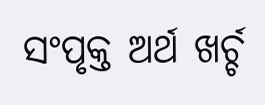ସଂପୃକ୍ତ ଅର୍ଥ ଖର୍ଚ୍ଚ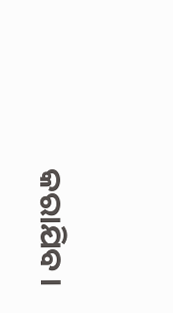କରାଯିବ ।